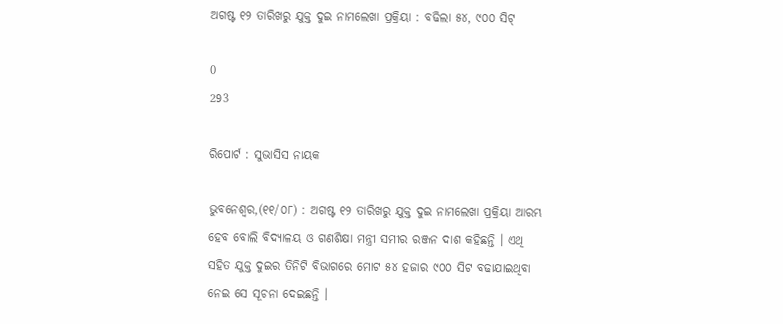ଅଗଷ୍ଟ ୧୨ ତାରିଖରୁ ଯୁକ୍ତ ଦୁଇ ନାମଲେଖା ପ୍ରକ୍ରିୟା : ବଢିଲା ୫୪, ୯୦୦ ସିଟ୍

0
293

ରିପୋର୍ଟ : ସୁଭାସିସ ନାୟକ

ଭୁବନେଶ୍ୱର,(୧୧/୦୮) : ଅଗଷ୍ଟ ୧୨ ତାରିଖରୁ ଯୁକ୍ତ ଦୁଇ ନାମଲେଖା ପ୍ରକ୍ରିୟା ଆରମ୍ଭ ହେବ ବୋଲି ବିଦ୍ୟାଳୟ ଓ ଗଣଶିକ୍ଷା ମନ୍ତ୍ରୀ ସମୀର ରଞ୍ଜନ ଦାଶ କହିଛନ୍ତି । ଏଥି ସହିତ ଯୁକ୍ତ ଦୁଇର ତିନିଟି ବିଭାଗରେ ମୋଟ ୫୪ ହଜାର ୯୦୦ ସିଟ ବଢାଯାଇଥିବା ନେଇ ସେ ସୂଚନା ଦେଇଛନ୍ତି ।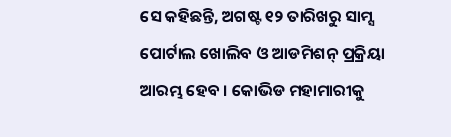ସେ କହିଛନ୍ତି, ଅଗଷ୍ଟ ୧୨ ତାରିଖରୁ ସାମ୍ସ ପୋର୍ଟାଲ ଖୋଲିବ ଓ ଆଡମିଶନ୍ ପ୍ରକ୍ରିୟା ଆରମ୍ଭ ହେବ । କୋଭିଡ ମହାମାରୀକୁ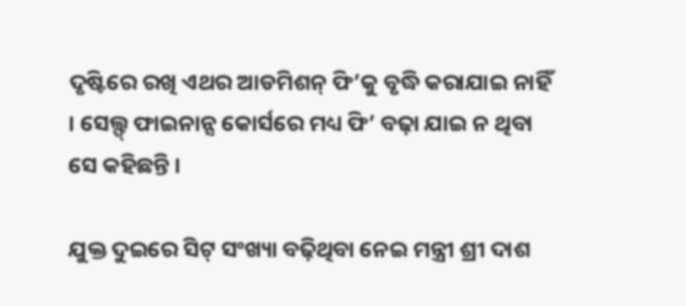ଦୃଷ୍ଟିରେ ରଖି ଏଥର ଆଡମିଶନ୍ ଫି’କୁ ବୃଦ୍ଧି କରାଯାଇ ନାହିଁ । ସେଲ୍ଫ୍ ଫାଇନାନ୍ସ କୋର୍ସରେ ମଧ୍ୟ ଫି’ ବଢ଼ା ଯାଇ ନ ଥିବା ସେ କହିଛନ୍ତି ।

ଯୁକ୍ତ ଦୁଇରେ ସିଟ୍ ସଂଖ୍ୟା ବଢ଼ିଥିବା ନେଇ ମନ୍ତ୍ରୀ ଶ୍ରୀ ଦାଶ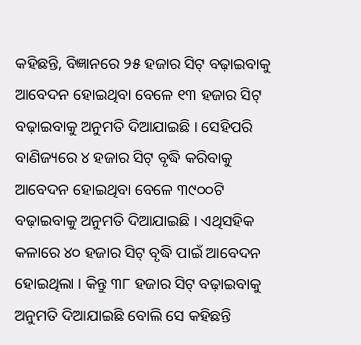କହିଛନ୍ତି, ବିଜ୍ଞାନରେ ୨୫ ହଜାର ସିଟ୍ ବଢ଼ାଇବାକୁ ଆବେଦନ ହୋଇଥିବା ବେଳେ ୧୩ ହଜାର ସିଟ୍ ବଢ଼ାଇବାକୁ ଅନୁମତି ଦିଆଯାଇଛି । ସେହିପରି ବାଣିଜ୍ୟରେ ୪ ହଜାର ସିଟ୍ ବୃଦ୍ଧି କରିବାକୁ ଆବେଦନ ହୋଇଥିବା ବେଳେ ୩୯୦୦ଟି ବଢ଼ାଇବାକୁ ଅନୁମତି ଦିଆଯାଇଛି । ଏଥିସହିକ କଳାରେ ୪୦ ହଜାର ସିଟ୍ ବୃଦ୍ଧି ପାଇଁ ଆବେଦନ ହୋଇଥିଲା । କିନ୍ତୁ ୩୮ ହଜାର ସିଟ୍ ବଢ଼ାଇବାକୁ ଅନୁମତି ଦିଆଯାଇଛି ବୋଲି ସେ କହିଛନ୍ତି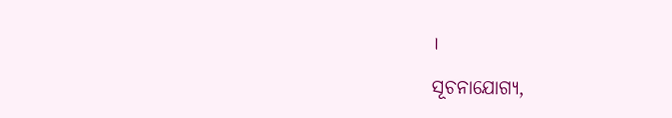।

ସୂଚନାଯୋଗ୍ୟ,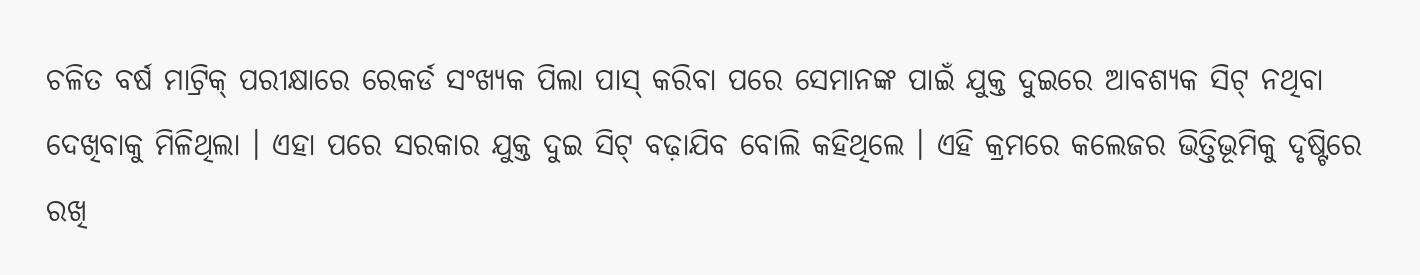ଚଳିତ ବର୍ଷ ମାଟ୍ରିକ୍ ପରୀକ୍ଷାରେ ରେକର୍ଡ ସଂଖ୍ୟକ ପିଲା ପାସ୍ କରିବା ପରେ ସେମାନଙ୍କ ପାଇଁ ଯୁକ୍ତ ଦୁଇରେ ଆବଶ୍ୟକ ସିଟ୍ ନଥିବା ଦେଖିବାକୁ ମିଳିଥିଲା । ଏହା ପରେ ସରକାର ଯୁକ୍ତ ଦୁଇ ସିଟ୍ ବଢ଼ାଯିବ ବୋଲି କହିଥିଲେ । ଏହି କ୍ରମରେ କଲେଜର ଭିତ୍ତିଭୂମିକୁ ଦୃଷ୍ଟିରେ ରଖି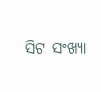ସିଟ ସଂଖ୍ୟା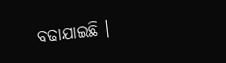ବଢାଯାଇଛି ।